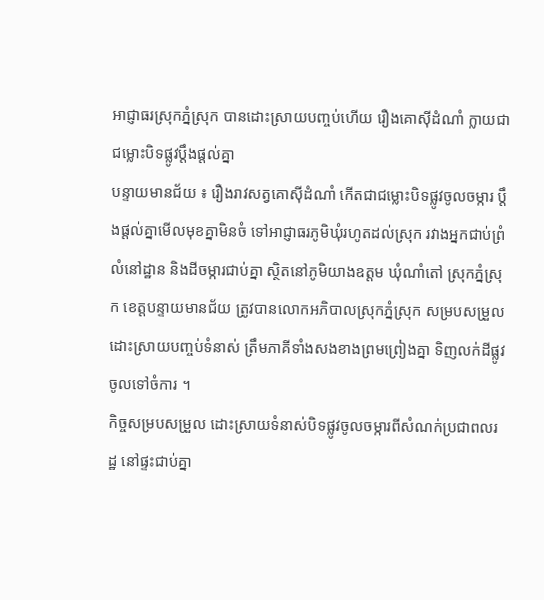អាជ្ញាធរស្រុកភ្នំស្រុក បានដោះស្រាយបញ្ចប់ហើយ រឿងគោស៊ីដំណាំ ក្លាយជាជម្លោះបិទផ្លូវប្តឹងផ្តល់គ្នា
បន្ទាយមានជ័យ ៖ រឿងរាវសត្វគោស៊ីដំណាំ កើតជាជម្លោះបិទផ្លូវចូលចម្ការ ប្តឹងផ្តល់គ្នាមើលមុខគ្នាមិនចំ ទៅអាជ្ញាធរភូមិឃុំរហូតដល់ស្រុក រវាងអ្នកជាប់ព្រំលំនៅដ្ឋាន និងដីចម្ការជាប់គ្នា ស្ថិតនៅភូមិយាងឧត្តម ឃុំណាំតៅ ស្រុកភ្នំស្រុក ខេត្តបន្ទាយមានជ័យ ត្រូវបានលោកអភិបាលស្រុកភ្នំស្រុក សម្របសម្រួលដោះស្រាយបញ្ចប់ទំនាស់ ត្រឹមភាគីទាំងសងខាងព្រមព្រៀងគ្នា ទិញលក់ដីផ្លូវចូលទៅចំការ ។
កិច្ចសម្របសម្រួល ដោះស្រាយទំនាស់បិទផ្លូវចូលចម្ការពីសំណក់ប្រជាពលរដ្ឋ នៅផ្ទះជាប់គ្នា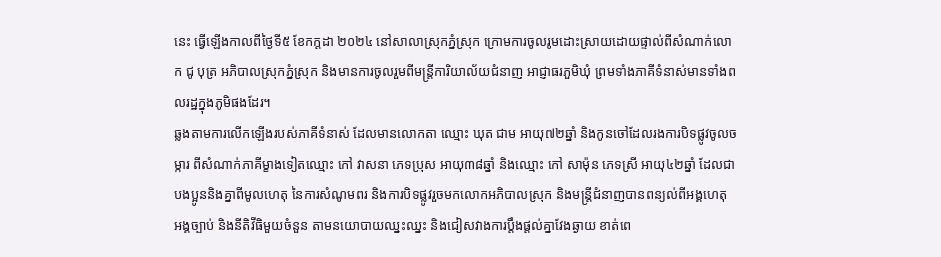នេះ ធ្វើឡើងកាលពីថ្ងៃទី៥ ខែកក្តដា ២០២៤ នៅសាលាស្រុកភ្នំស្រុក ក្រោមការចូលរូមដោះស្រាយដោយផ្ទាល់ពីសំណាក់លោក ជូ បុត្រ អភិបាលស្រុកភ្នំស្រុក និងមានការចូលរួមពីមន្រ្តីការិយាល័យជំនាញ អាជ្ញាធរភួមិឃុំ ព្រមទាំងភាគីទំនាស់មានទាំងពលរដ្ឋក្នុងភូមិផងដែរ។
ឆ្លងតាមការលើកឡើងរបស់ភាគីទំនាស់ ដែលមានលោកតា ឈ្មោះ ឃុត ជាម អាយុ៧២ឆ្នាំ និងកូនចៅដែលរងការបិទផ្លូវចូលចម្ការ ពីសំណាក់ភាគីម្ខាងទៀតឈ្មោះ កៅ វាសនា ភេទប្រុស អាយុ៣៨ឆ្នាំ និងឈ្មោះ កៅ សាម៉ុន ភេទស្រី អាយុ៤២ឆ្នាំ ដែលជាបងប្អូននិងគ្នាពីមូលហេតុ នៃការសំណូមពរ និងការបិទផ្លូវរួចមកលោកអភិបាលស្រុក និងមន្រ្តីជំនាញបានពន្យល់ពីអង្គហេតុ អង្គច្បាប់ និងនីតិវីធិមួយចំនួន តាមនយោបាយឈ្នះឈ្នះ និងជៀសវាងការប្តឹងផ្តល់គ្នាវែងឆ្ងាយ ខាត់ពេ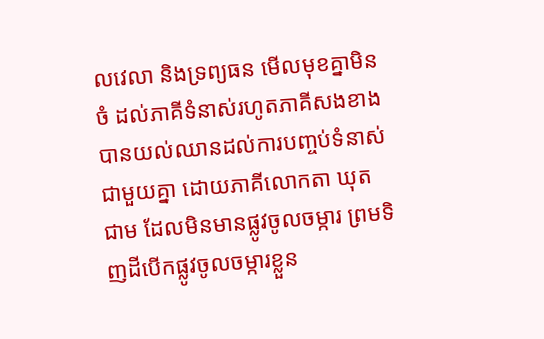លវេលា និងទ្រព្យធន មើលមុខគ្នាមិនចំ ដល់ភាគីទំនាស់រហូតភាគីសងខាង បានយល់ឈានដល់ការបញ្ចប់ទំនាស់ជាមួយគ្នា ដោយភាគីលោកតា ឃុត ជាម ដែលមិនមានផ្លូវចូលចម្ការ ព្រមទិញដីបើកផ្លូវចូលចម្ការខ្លួន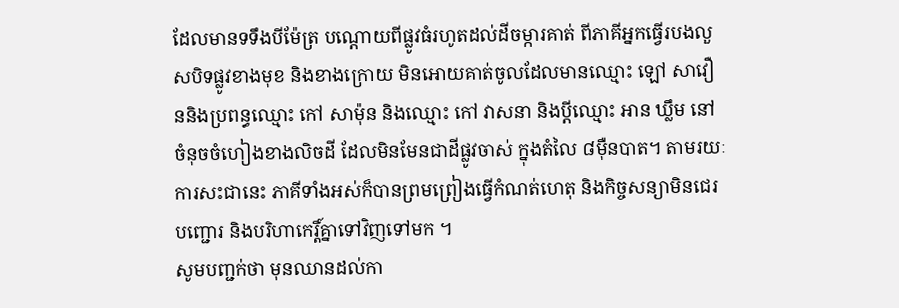ដែលមានទទឹងបីម៉ែត្រ បណ្តោយពីផ្លូវធំរហូតដល់ដីចម្ការគាត់ ពីភាគីអ្នកធ្វើរបងលួសបិទផ្លូវខាងមុខ និងខាងក្រោយ មិនអោយគាត់ចូលដែលមានឈ្មោះ ឡៅ សាវឿននិងប្រពន្ធឈ្មោះ កៅ សាម៉ុន និងឈ្មោះ កៅ វាសនា និងប្តីឈ្មោះ អាន ឃ្លឹម នៅចំនុចចំហៀងខាងលិចដី ដែលមិនមែនជាដីផ្លូវចាស់ ក្នុងតំលៃ ៨មុឺនបាត។ តាមរយៈការសះជានេះ ភាគីទាំងអស់ក៏បានព្រមព្រៀងធ្វើកំណត់ហេតុ និងកិច្ចសន្យាមិនជេរបញ្ជោរ និងបរិហាកេរ្តិ៍គ្នាទៅវិញទៅមក ។
សូមបញ្ជក់ថា មុនឈានដល់កា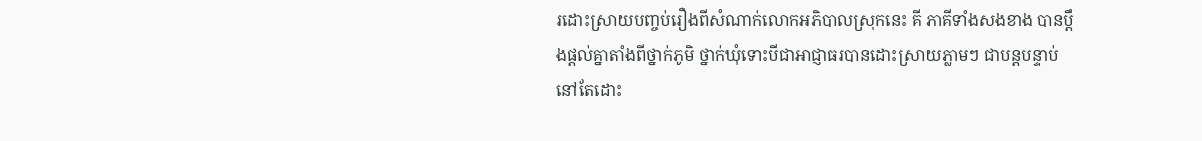រដោះស្រាយបញ្ចប់រឿងពីសំណាក់លោកអភិបាលស្រុកនេះ គី ភាគីទាំងសងខាង បានប្តឹងផ្តល់គ្នាតាំងពីថ្នាក់ភូមិ ថ្នាក់ឃុំទោះបីជាអាជ្ញាធរបានដោះស្រាយភ្លាមៗ ជាបន្តបន្ទាប់នៅតែដោះ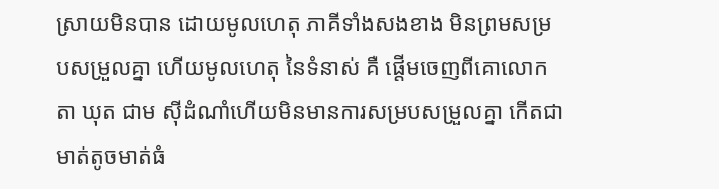ស្រាយមិនបាន ដោយមូលហេតុ ភាគីទាំងសងខាង មិនព្រមសម្របសម្រួលគ្នា ហើយមូលហេតុ នៃទំនាស់ គឺ ផ្តើមចេញពីគោលោកតា ឃុត ជាម សុីដំណាំហើយមិនមានការសម្របសម្រួលគ្នា កើតជាមាត់តូចមាត់ធំ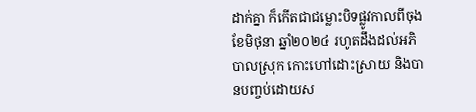ដាក់គ្នា ក៏កើតជាជម្លោះបិទផ្លូវកាលពីចុងខែមិថុនា ឆ្នាំ២០២៤ រហូតដឹងដល់អភិបាលស្រុក កោះហៅដោះស្រាយ និងបានបញ្ចប់ដោយស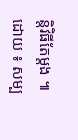ន្តិវិធីតែម្តង ៕
ដោយ ៖ សម្ប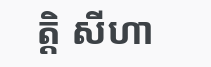ត្តិ សីហា